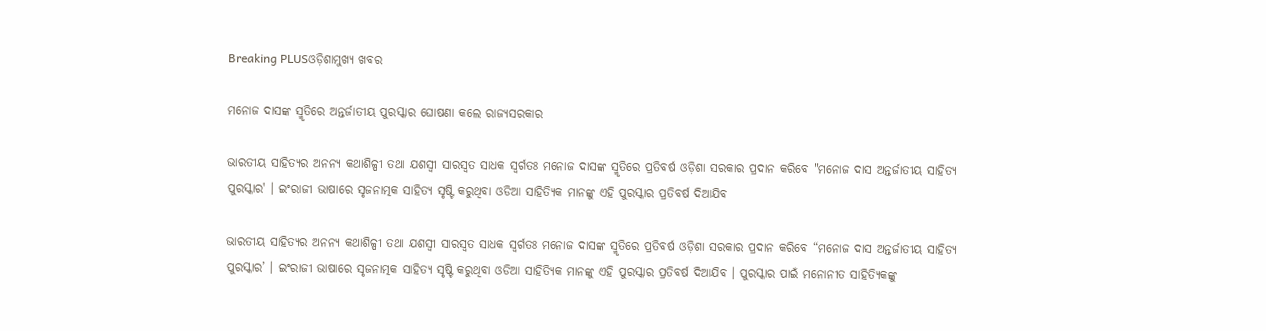Breaking PLUSଓଡ଼ିଶାମୁଖ୍ୟ ଖବର

ମନୋଜ ଦାସଙ୍କ ସ୍ମୃତିରେ ଅନ୍ତର୍ଜାତୀୟ ପୁରସ୍କାର ଘୋଷଣା କଲେ ରାଜ୍ୟସରକାର

ଭାରତୀୟ ସାହିତ୍ୟର ଅନନ୍ୟ କଥାଶିଳ୍ପୀ ତଥା ଯଶସ୍ୱୀ ସାରସ୍ୱତ ସାଧକ ସ୍ୱର୍ଗତଃ ମନୋଜ ଦାସଙ୍କ ସ୍ମୃତିରେ ପ୍ରତିବର୍ଷ ଓଡ଼ିଶା ସରକାର ପ୍ରଦାନ କରିବେ "ମନୋଜ ଦାସ ଅନ୍ତର୍ଜାତୀୟ ସାହିତ୍ୟ ପୁରସ୍କାର' । ଇଂରାଜୀ ଭାଷାରେ ସୃଜନାତ୍ମକ ସାହିତ୍ୟ ସୃଷ୍ଟି କରୁଥିବା ଓଡିଆ ସାହିତ୍ୟିକ ମାନଙ୍କୁ ଏହି ପୁରସ୍କାର ପ୍ରତିବର୍ଷ ଦିଆଯିବ

ଭାରତୀୟ ସାହିତ୍ୟର ଅନନ୍ୟ କଥାଶିଳ୍ପୀ ତଥା ଯଶସ୍ୱୀ ସାରସ୍ୱତ ସାଧକ ସ୍ୱର୍ଗତଃ ମନୋଜ ଦାସଙ୍କ ସ୍ମୃତିରେ ପ୍ରତିବର୍ଷ ଓଡ଼ିଶା ସରକାର ପ୍ରଦାନ କରିବେ “ମନୋଜ ଦାସ ଅନ୍ତର୍ଜାତୀୟ ସାହିତ୍ୟ ପୁରସ୍କାର’ । ଇଂରାଜୀ ଭାଷାରେ ସୃଜନାତ୍ମକ ସାହିତ୍ୟ ସୃଷ୍ଟି କରୁଥିବା ଓଡିଆ ସାହିତ୍ୟିକ ମାନଙ୍କୁ ଏହି ପୁରସ୍କାର ପ୍ରତିବର୍ଷ ଦିଆଯିବ । ପୁରସ୍କାର ପାଇଁ ମନୋନୀତ ସାହିତ୍ୟିକଙ୍କୁ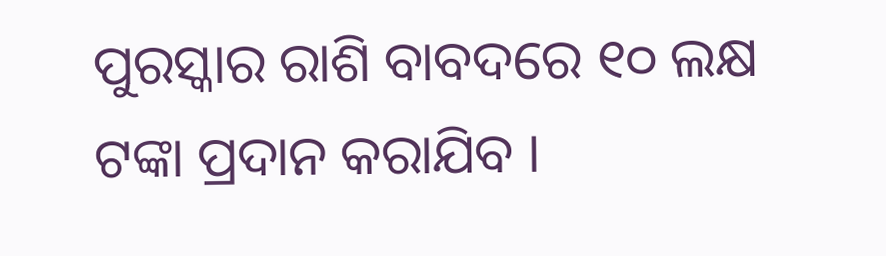ପୁରସ୍କାର ରାଶି ବାବଦରେ ୧୦ ଲକ୍ଷ ଟଙ୍କା ପ୍ରଦାନ କରାଯିବ ।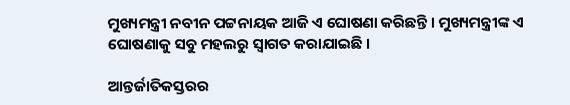ମୁଖ୍ୟମନ୍ତ୍ରୀ ନବୀନ ପଟ୍ଟନାୟକ ଆଜି ଏ ଘୋଷଣା କରିଛନ୍ତି । ମୁଖ୍ୟମନ୍ତ୍ରୀଙ୍କ ଏ ଘୋଷଣାକୁ ସବୁ ମହଲରୁ ସ୍ୱାଗତ କରାଯାଇଛି ।

ଆନ୍ତର୍ଜାତିକସ୍ତରର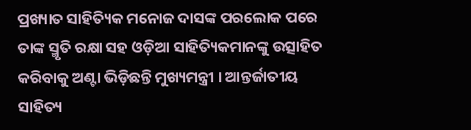ପ୍ରଖ୍ୟାତ ସାହିତ୍ୟିକ ମନୋଜ ଦାସଙ୍କ ପରଲୋକ ପରେ ତାଙ୍କ ସ୍ମୃତି ରକ୍ଷା ସହ ଓଡ଼ିଆ ସାହିତ୍ୟିକମାନଙ୍କୁ ଉତ୍ସାହିତ କରିବାକୁ ଅଣ୍ଟା ଭିଡ଼ିଛନ୍ତି ମୁଖ୍ୟମନ୍ତ୍ରୀ । ଆନ୍ତର୍ଜାତୀୟ ସାହିତ୍ୟ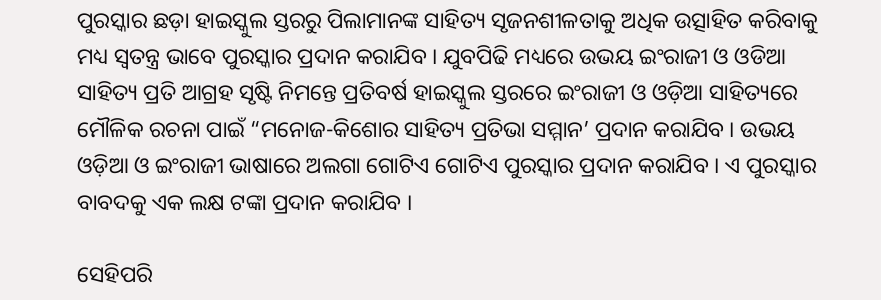ପୁରସ୍କାର ଛଡ଼ା ହାଇସ୍କୁଲ ସ୍ତରରୁ ପିଲାମାନଙ୍କ ସାହିତ୍ୟ ସୃଜନଶୀଳତାକୁ ଅଧିକ ଉତ୍ସାହିତ କରିବାକୁ ମଧ୍ୟ ସ୍ୱତନ୍ତ୍ର ଭାବେ ପୁରସ୍କାର ପ୍ରଦାନ କରାଯିବ । ଯୁବପିଢି ମଧ୍ୟରେ ଉଭୟ ଇଂରାଜୀ ଓ ଓଡିଆ ସାହିତ୍ୟ ପ୍ରତି ଆଗ୍ରହ ସୃଷ୍ଟି ନିମନ୍ତେ ପ୍ରତିବର୍ଷ ହାଇସ୍କୁଲ ସ୍ତରରେ ଇଂରାଜୀ ଓ ଓଡ଼ିଆ ସାହିତ୍ୟରେ ମୌଳିକ ରଚନା ପାଇଁ “ମନୋଜ-କିଶୋର ସାହିତ୍ୟ ପ୍ରତିଭା ସମ୍ମାନ’ ପ୍ରଦାନ କରାଯିବ । ଉଭୟ ଓଡ଼ିଆ ଓ ଇଂରାଜୀ ଭାଷାରେ ଅଲଗା ଗୋଟିଏ ଗୋଟିଏ ପୁରସ୍କାର ପ୍ରଦାନ କରାଯିବ । ଏ ପୁରସ୍କାର ବାବଦକୁ ଏକ ଲକ୍ଷ ଟଙ୍କା ପ୍ରଦାନ କରାଯିବ ।

ସେହିପରି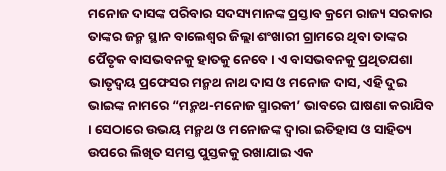ମନୋଜ ଦାସଙ୍କ ପରିବାର ସଦସ୍ୟମାନଙ୍କ ପ୍ରସ୍ତାବ କ୍ରମେ ରାଜ୍ୟ ସରକାର ତାଙ୍କର ଜନ୍ମ ସ୍ଥାନ ବାଲେଶ୍ୱର ଜିଲ୍ଲା ଶଂଖାରୀ ଗ୍ରାମରେ ଥିବା ତାଙ୍କର ପୈତୃକ ବାସଭବନକୁ ହାତକୁ ନେବେ । ଏ ବାସଭବନକୁ ପ୍ରଥିତଯଶା ଭାତୃଦ୍ୱୟ ପ୍ରଫେସର ମନ୍ମଥ ନାଥ ଦାସ ଓ ମନୋଜ ଦାସ, ଏହି ଦୁଇ ଭାଇଙ୍କ ନାମରେ “ମନ୍ମଥ-ମନୋଜ ସ୍ମାରକୀ’ ଭାବରେ ଘାଷଣା କରାଯିବ । ସେଠାରେ ଉଭୟ ମନ୍ମଥ ଓ ମନୋଜଙ୍କ ଦ୍ୱାରା ଇତିହାସ ଓ ସାହିତ୍ୟ ଉପରେ ଲିଖିତ ସମସ୍ତ ପୁସ୍ତକକୁ ରଖାଯାଇ ଏକ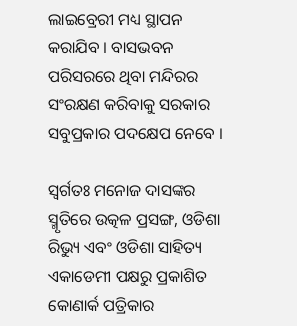ଲାଇବ୍ରେରୀ ମଧ୍ୟ ସ୍ଥାପନ କରାଯିବ । ବାସଭବନ ପରିସରରେ ଥିବା ମନ୍ଦିରର ସଂରକ୍ଷଣ କରିବାକୁ ସରକାର ସବୁପ୍ରକାର ପଦକ୍ଷେପ ନେବେ ।

ସ୍ୱର୍ଗତଃ ମନୋଜ ଦାସଙ୍କର ସ୍ମୃତିରେ ଉତ୍କଳ ପ୍ରସଙ୍ଗ, ଓଡିଶା ରିଭ୍ୟୁ ଏବଂ ଓଡିଶା ସାହିତ୍ୟ ଏକାଡେମୀ ପକ୍ଷରୁ ପ୍ରକାଶିତ କୋଣାର୍କ ପତ୍ରିକାର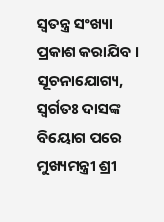ସ୍ୱତନ୍ତ୍ର ସଂଖ୍ୟା ପ୍ରକାଶ କରାଯିବ । ସୂଚନାଯୋଗ୍ୟ, ସ୍ୱର୍ଗତଃ ଦାସଙ୍କ ବିୟୋଗ ପରେ ମୁଖ୍ୟମନ୍ତ୍ରୀ ଶ୍ରୀ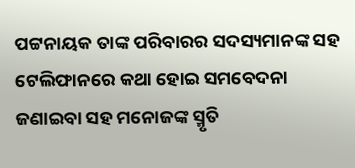ପଟ୍ଟନାୟକ ତାଙ୍କ ପରିବାରର ସଦସ୍ୟମାନଙ୍କ ସହ ଟେଲିଫାନରେ କଥା ହୋଇ ସମବେଦନା ଜଣାଇବା ସହ ମନୋଜଙ୍କ ସ୍ମୃତି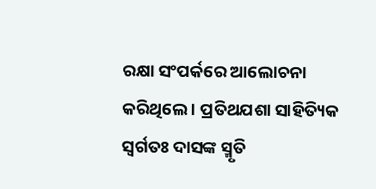ରକ୍ଷା ସଂପର୍କରେ ଆଲୋଚନା କରିଥିଲେ । ପ୍ରତିଥଯଶା ସାହିତ୍ୟିକ ସ୍ୱର୍ଗତଃ ଦାସଙ୍କ ସ୍ମୃତି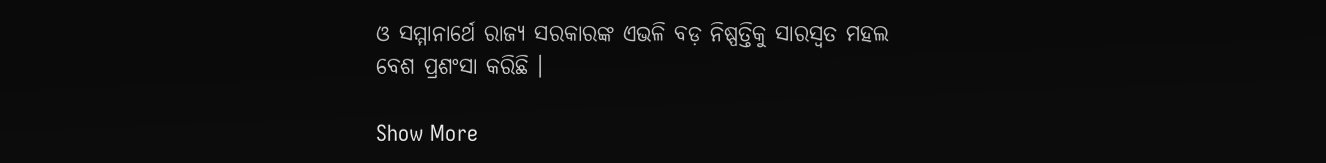ଓ ସମ୍ମାନାର୍ଥେ ରାଜ୍ୟ ସରକାରଙ୍କ ଏଭଳି ବଡ଼ ନିଷ୍ପତ୍ତିକୁ ସାରସ୍ୱତ ମହଲ ବେଶ ପ୍ରଶଂସା କରିଛି ।

Show More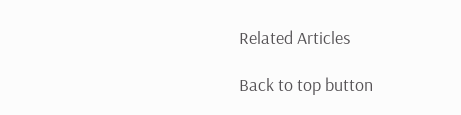Related Articles

Back to top button